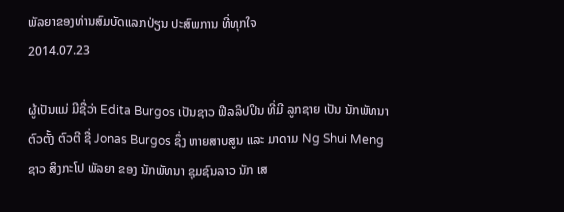ພັລຍາຂອງທ່ານສົມບັດແລກປ່ຽນ ປະສົພການ ທີ່ທຸກໃຈ
2014.07.23

ຜູ້ເປັນແມ່ ມີຊື່ວ່າ Edita Burgos ເປັນຊາວ ຟີລລິປປິນ ທີ່ມີ ລູກຊາຍ ເປັນ ນັກພັທນາ ຕົວຕັ້ງ ຕົວຕີ ຊື່ Jonas Burgos ຊຶ່ງ ຫາຍສາບສູນ ແລະ ມາດາມ Ng Shui Meng ຊາວ ສິງກະໂປ ພັລຍາ ຂອງ ນັກພັທນາ ຊຸມຊົນລາວ ນັກ ເສ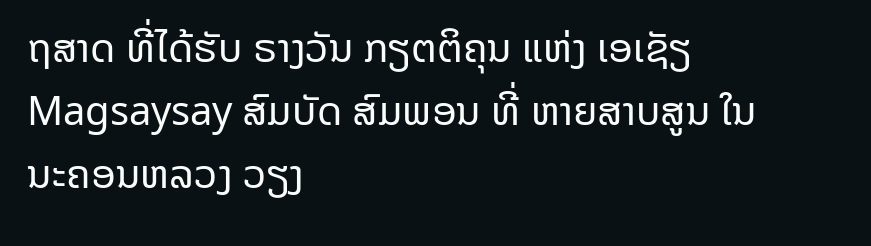ຖສາດ ທີ່ໄດ້ຮັບ ຣາງວັນ ກຽຕຕິຄຸນ ແຫ່ງ ເອເຊັຽ Magsaysay ສົມບັດ ສົມພອນ ທີ່ ຫາຍສາບສູນ ໃນ ນະຄອນຫລວງ ວຽງ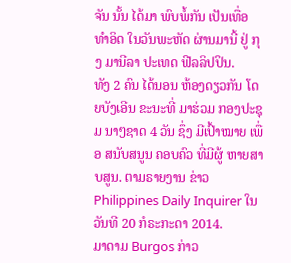ຈັນ ນັ້ນ ໄດ້ມາ ພົບພໍ້ກັນ ເປັນເທື່ອ ທໍາອິດ ໃນວັນພະຫັດ ຜ່ານມານີ້ ຢູ່ ກຸງ ມານີລາ ປະເທດ ຟີລລິປປິນ.
ທັງ 2 ຄົນ ໄດ້ນອນ ຫ້ອງດຽວກັນ ໂດຍບັງເອີນ ຂະນະທີ່ ມາຮ່ວມ ກອງປະຊຸມ ນາໆຊາດ 4 ວັນ ຊຶ່ງ ມີເປົ້າໝາຍ ເພື່ອ ສນັບສນູນ ຄອບຄົວ ທີ່ມີຜູ້ ຫາຍສາບສູນ. ຕາມຣາຍງານ ຂ່າວ Philippines Daily Inquirer ໃນວັນທີ 20 ກໍຣະກະດາ 2014.
ມາດາມ Burgos ກ່າວ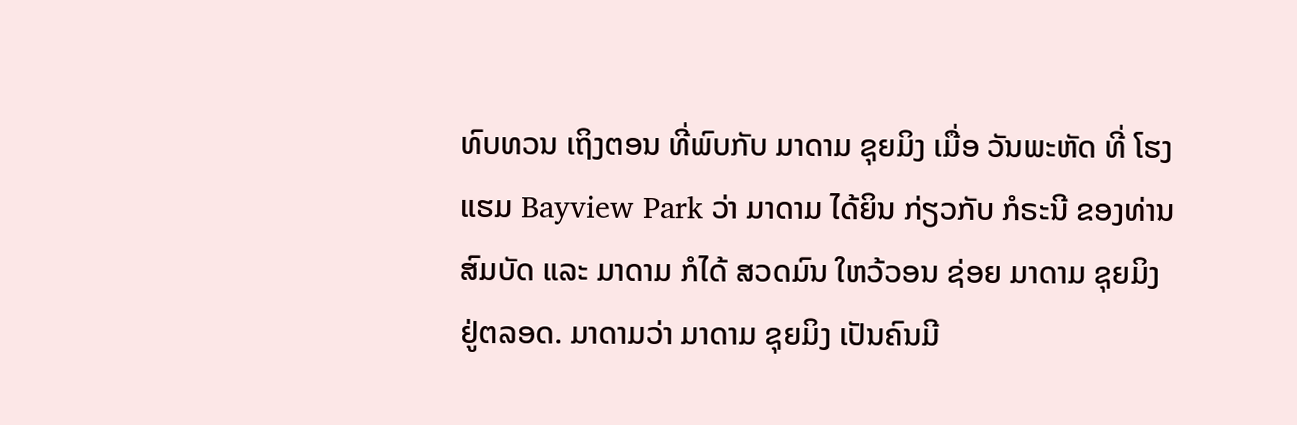ທົບທວນ ເຖິງຕອນ ທີ່ພົບກັບ ມາດາມ ຊຸຍມິງ ເມື່ອ ວັນພະຫັດ ທີ່ ໂຮງແຮມ Bayview Park ວ່າ ມາດາມ ໄດ້ຍິນ ກ່ຽວກັບ ກໍຣະນີ ຂອງທ່ານ ສົມບັດ ແລະ ມາດາມ ກໍໄດ້ ສວດມົນ ໃຫວ້ວອນ ຊ່ອຍ ມາດາມ ຊຸຍມິງ ຢູ່ຕລອດ. ມາດາມວ່າ ມາດາມ ຊຸຍມິງ ເປັນຄົນມີ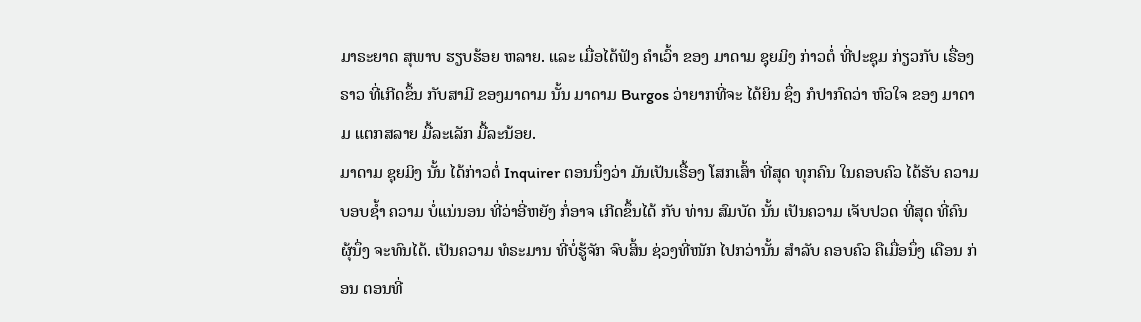ມາຣະຍາດ ສຸພາບ ຮຽບຮ້ອຍ ຫລາຍ. ແລະ ເມື່ອໄດ້ຟັງ ຄໍາເວົ້າ ຂອງ ມາດາມ ຊຸຍມິງ ກ່າວຕໍ່ ທີ່ປະຊຸມ ກ່ຽວກັບ ເຣື່ອງຣາວ ທີ່ເກີດຂຶ້ນ ກັບສາມີ ຂອງມາດາມ ນັ້ນ ມາດາມ Burgos ວ່າຍາກທີ່ຈະ ໄດ້ຍິນ ຊຶ່ງ ກໍປາກົດວ່າ ຫົວໃຈ ຂອງ ມາດາມ ແຕກສລາຍ ມື້ລະເລັກ ມື້ລະນ້ອຍ.
ມາດາມ ຊຸຍມິງ ນັ້ນ ໄດ້ກ່າວຕໍ່ Inquirer ຕອນນຶ່ງວ່າ ມັນເປັນເຣື້ອງ ໂສກເສົ້າ ທີ່ສຸດ ທຸກຄົນ ໃນຄອບຄົວ ໄດ້ຮັບ ຄວາມບອບຊໍ້າ ຄວາມ ບໍ່ແນ່ນອນ ທີ່ວ່າອີ່ຫຍັງ ກໍ່ອາຈ ເກີດຂຶ້ນໄດ້ ກັບ ທ່ານ ສົມບັດ ນັ້ນ ເປັນຄວາມ ເຈັບປວດ ທີ່ສຸດ ທີ່ຄົນ ຜຸ້ນຶ່ງ ຈະທົນໄດ້. ເປັນຄວາມ ທໍຣະມານ ທີ່ບໍ່ຮູ້ຈັກ ຈົບສິ້ນ ຊ່ວງທີ່ໜັກ ໄປກວ່ານັ້ນ ສໍາລັບ ຄອບຄົວ ຄືເມື່ອນຶ່ງ ເດືອນ ກ່ອນ ຕອນທີ່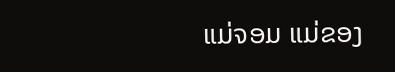ແມ່ຈອມ ແມ່ຂອງ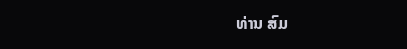ທ່ານ ສົມ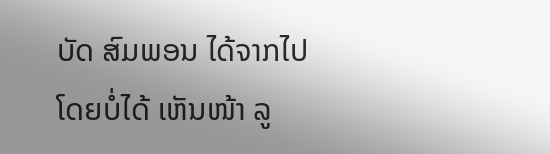ບັດ ສົມພອນ ໄດ້ຈາກໄປ ໂດຍບໍ່ໄດ້ ເຫັນໜ້າ ລູ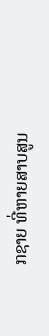ກຊາຍ ທີ່ຫາຍສາບສູນ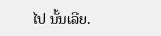ໄປ ນັ້ນເລີຍ.